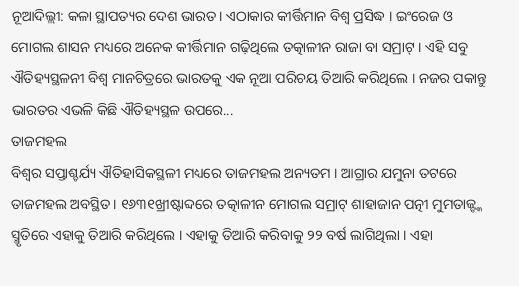ନୂଆଦିଲ୍ଲୀ: କଳା ସ୍ଥାପତ୍ୟର ଦେଶ ଭାରତ । ଏଠାକାର କୀର୍ତ୍ତିମାନ ବିଶ୍ବ ପ୍ରସିଦ୍ଧ । ଇଂରେଜ ଓ ମୋଗଲ ଶାସନ ମଧ୍ୟରେ ଅନେକ କୀର୍ତ୍ତିମାନ ଗଢ଼ିଥିଲେ ତତ୍କାଳୀନ ରାଜା ବା ସମ୍ରାଟ୍ । ଏହି ସବୁ ଐତିହ୍ୟସ୍ଥଳନୀ ବିଶ୍ବ ମାନଚିତ୍ରରେ ଭାରତକୁ ଏକ ନୂଆ ପରିଚୟ ତିଆରି କରିଥିଲେ । ନଜର ପକାନ୍ତୁ ଭାରତର ଏଭଳି କିଛି ଐତିହ୍ୟସ୍ଥଳ ଉପରେ...
ତାଜମହଲ
ବିଶ୍ବର ସପ୍ତାଶ୍ଚର୍ଯ୍ୟ ଐତିହାସିକସ୍ଥଳୀ ମଧ୍ୟରେ ତାଜମହଲ ଅନ୍ୟତମ । ଆଗ୍ରାର ଯମୁନା ତଟରେ ତାଜମହଲ ଅବସ୍ଥିତ । ୧୬୩୧ଖ୍ରୀଷ୍ଟାବ୍ଦରେ ତତ୍କାଳୀନ ମୋଗଲ ସମ୍ରାଟ୍ ଶାହାଜାନ ପତ୍ନୀ ମୁମତାଜ୍ଙ୍କ ସ୍ମୃତିରେ ଏହାକୁ ତିଆରି କରିଥିଲେ । ଏହାକୁ ତିଆରି କରିବାକୁ ୨୨ ବର୍ଷ ଲାଗିଥିଲା । ଏହା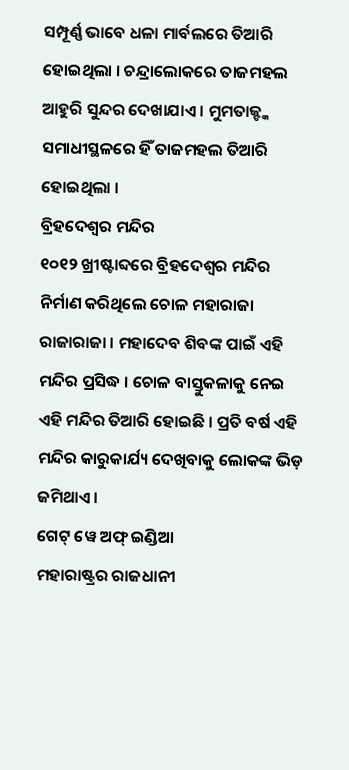ସମ୍ପୂର୍ଣ୍ଣ ଭାବେ ଧଳା ମାର୍ବଲରେ ତିଆରି ହୋଇଥିଲା । ଚନ୍ଦ୍ରାଲୋକରେ ତାଜମହଲ ଆହୁରି ସୁନ୍ଦର ଦେଖାଯାଏ । ମୁମତାଜ୍ଙ୍କ ସମାଧୀସ୍ଥଳରେ ହିଁ ତାଜମହଲ ତିଆରି ହୋଇଥିଲା ।
ବ୍ରିହଦେଶ୍ବର ମନ୍ଦିର
୧୦୧୨ ଖ୍ରୀଷ୍ଟାବ୍ଦରେ ବ୍ରିହଦେଶ୍ବର ମନ୍ଦିର ନିର୍ମାଣ କରିଥିଲେ ଚୋଳ ମହାରାଜା ରାଜାରାଜା । ମହାଦେବ ଶିବଙ୍କ ପାଇଁ ଏହି ମନ୍ଦିର ପ୍ରସିଦ୍ଧ । ଚୋଳ ବାସ୍ତୁକଳାକୁ ନେଇ ଏହି ମନ୍ଦିର ତିଆରି ହୋଇଛି । ପ୍ରତି ବର୍ଷ ଏହି ମନ୍ଦିର କାରୁକାର୍ଯ୍ୟ ଦେଖିବାକୁ ଲୋକଙ୍କ ଭିଡ଼ ଜମିଥାଏ ।
ଗେଟ୍ ୱେ ଅଫ୍ ଇଣ୍ଡିଆ
ମହାରାଷ୍ଟ୍ରର ରାଜଧାନୀ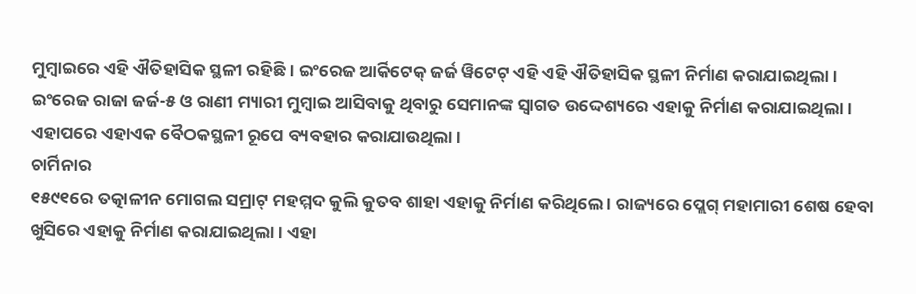ମୁମ୍ବାଇରେ ଏହି ଐତିହାସିକ ସ୍ଥଳୀ ରହିଛି । ଇଂରେଜ ଆର୍କିଟେକ୍ ଜର୍ଜ ୱିଟେଟ୍ ଏହି ଏହି ଐତିହାସିକ ସ୍ଥଳୀ ନିର୍ମାଣ କରାଯାଇଥିଲା । ଇଂରେଜ ରାଜା ଜର୍ଜ-୫ ଓ ରାଣୀ ମ୍ୟାରୀ ମୁମ୍ବାଇ ଆସିବାକୁ ଥିବାରୁ ସେମାନଙ୍କ ସ୍ବାଗତ ଉଦ୍ଦେଶ୍ୟରେ ଏହାକୁ ନିର୍ମାଣ କରାଯାଇଥିଲା । ଏହାପରେ ଏହାଏକ ବୈଠକସ୍ଥଳୀ ରୂପେ ବ୍ୟବହାର କରାଯାଉଥିଲା ।
ଚାର୍ମିନାର
୧୫୯୧ରେ ତତ୍କାଳୀନ ମୋଗଲ ସମ୍ରାଟ୍ ମହମ୍ମଦ କୁଲି କୁତବ ଶାହା ଏହାକୁ ନିର୍ମାଣ କରିଥିଲେ । ରାଜ୍ୟରେ ପ୍ଲେଗ୍ ମହାମାରୀ ଶେଷ ହେବା ଖୁସିରେ ଏହାକୁ ନିର୍ମାଣ କରାଯାଇଥିଲା । ଏହା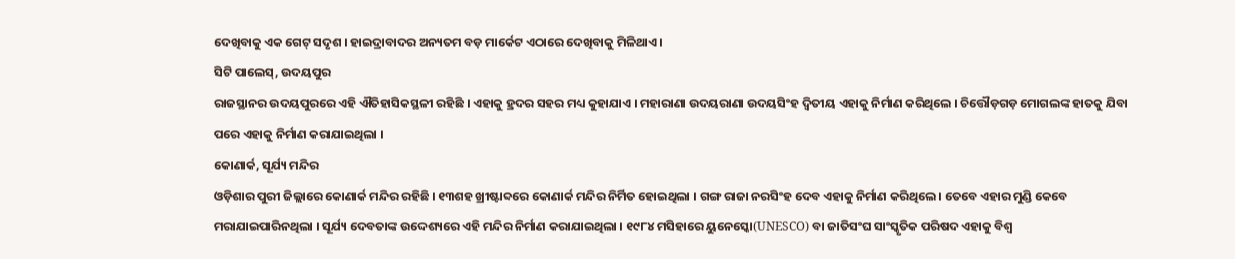ଦେଖିବାକୁ ଏକ ଗେଟ୍ ସଦୃଶ । ହାଇଦ୍ରାବାଦର ଅନ୍ୟତମ ବଡ଼ ମାର୍କେଟ ଏଠାରେ ଦେଖିବାକୁ ମିଳିଥାଏ ।
ସିଟି ପାଲେସ୍, ଉଦୟପୁର
ରାଜସ୍ଥାନର ଉଦୟପୁରରେ ଏହି ଐତିହାସିକସ୍ଥଳୀ ରହିଛି । ଏହାକୁ ହ୍ରଦର ସହର ମଧ୍ୟ କୁହାଯାଏ । ମହାରାଣା ଉଦୟରାଣା ଉଦୟସିଂହ ଦ୍ବିତୀୟ ଏହାକୁ ନିର୍ମାଣ କରିଥିଲେ । ଚିତ୍ତୌଡ଼ଗଡ଼ ମୋଗଲଙ୍କ ହାତକୁ ଯିବା ପରେ ଏହାକୁ ନିର୍ମାଣ କରାଯାଇଥିଲା ।
କୋଣାର୍କ, ସୂର୍ଯ୍ୟ ମନ୍ଦିର
ଓଡ଼ିଶାର ପୁରୀ ଜିଲ୍ଲାରେ କୋଣାର୍କ ମନ୍ଦିର ରହିଛି । ୧୩ଶହ ଖ୍ରୀଷ୍ଟାବ୍ଦରେ କୋଣାର୍କ ମନ୍ଦିର ନିର୍ମିତ ହୋଇଥିଲା । ଗଙ୍ଗ ରାଜା ନରସିଂହ ଦେବ ଏହାକୁ ନିର୍ମାଣ କରିଥିଲେ । ତେବେ ଏହାର ମୁଣ୍ଡି କେବେ ମରାଯାଇପାରିନଥିଲା । ସୂର୍ଯ୍ୟ ଦେବତାଙ୍କ ଉଦ୍ଦେଶ୍ୟରେ ଏହି ମନ୍ଦିର ନିର୍ମାଣ କରାଯାଇଥିଲା । ୧୯୮୪ ମସିହାରେ ୟୁନେସ୍କୋ(UNESCO) ବା ଜାତିସଂଘ ସାଂସ୍କୃତିକ ପରିଷଦ ଏହାକୁ ବିଶ୍ବ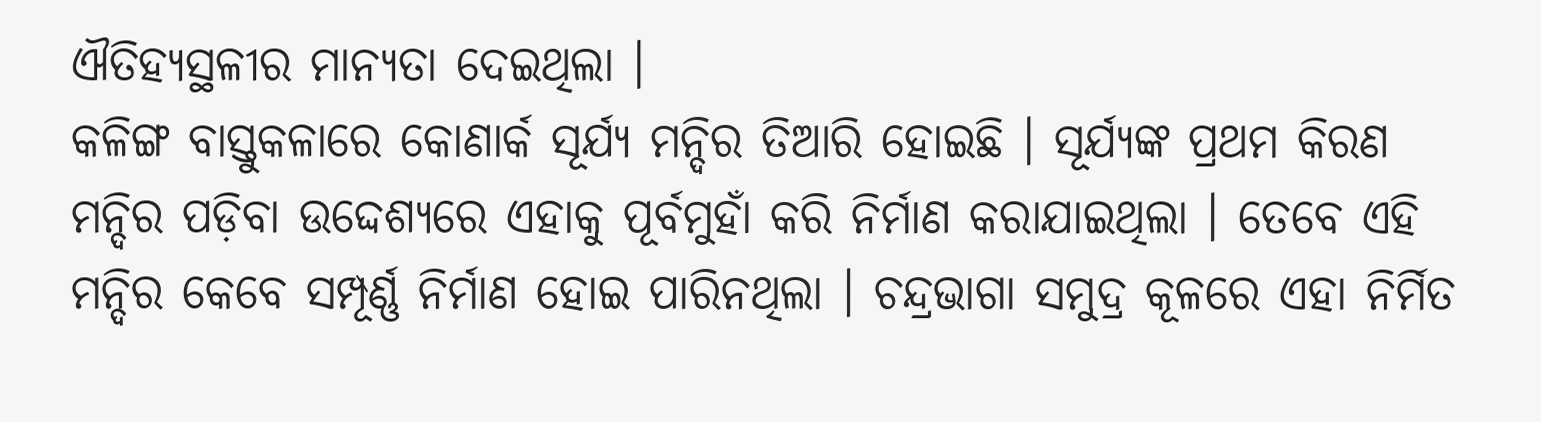ଐତିହ୍ୟସ୍ଥଳୀର ମାନ୍ୟତା ଦେଇଥିଲା ।
କଳିଙ୍ଗ ବାସ୍ତୁକଳାରେ କୋଣାର୍କ ସୂର୍ଯ୍ୟ ମନ୍ଦିର ତିଆରି ହୋଇଛି । ସୂର୍ଯ୍ୟଙ୍କ ପ୍ରଥମ କିରଣ ମନ୍ଦିର ପଡ଼ିବା ଉଦ୍ଦେଶ୍ୟରେ ଏହାକୁ ପୂର୍ବମୁହାଁ କରି ନିର୍ମାଣ କରାଯାଇଥିଲା । ତେବେ ଏହି ମନ୍ଦିର କେବେ ସମ୍ପୂର୍ଣ୍ଣ ନିର୍ମାଣ ହୋଇ ପାରିନଥିଲା । ଚନ୍ଦ୍ରଭାଗା ସମୁଦ୍ର କୂଳରେ ଏହା ନିର୍ମିତ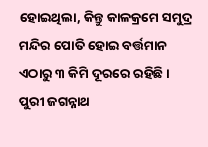ହୋଇଥିଲା, କିନ୍ତୁ କାଳକ୍ରମେ ସମୁଦ୍ର ମନ୍ଦିର ପୋତି ହୋଇ ବର୍ତ୍ତମାନ ଏଠାରୁ ୩ କିମି ଦୂରରେ ରହିଛି ।
ପୁରୀ ଜଗନ୍ନାଥ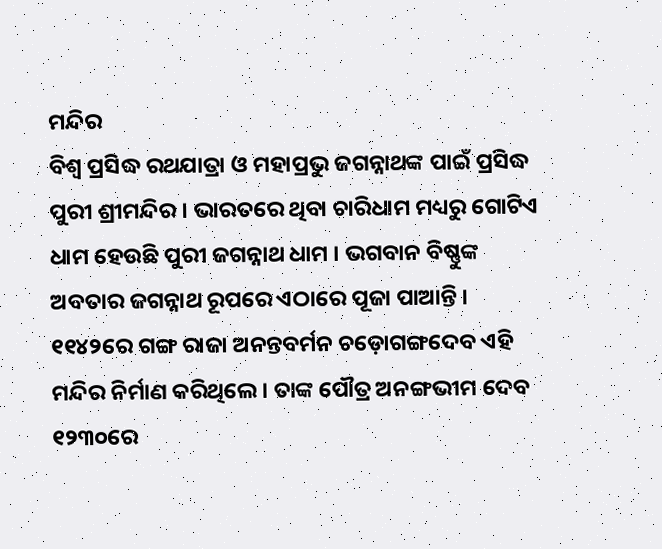ମନ୍ଦିର
ବିଶ୍ବ ପ୍ରସିଦ୍ଧ ରଥଯାତ୍ରା ଓ ମହାପ୍ରଭୁ ଜଗନ୍ନାଥଙ୍କ ପାଇଁ ପ୍ରସିଦ୍ଧ ପୁରୀ ଶ୍ରୀମନ୍ଦିର । ଭାରତରେ ଥିବା ଚାରିଧାମ ମଧ୍ୟରୁ ଗୋଟିଏ ଧାମ ହେଉଛି ପୁରୀ ଜଗନ୍ନାଥ ଧାମ । ଭଗବାନ ବିଷ୍ଣୁଙ୍କ ଅବତାର ଜଗନ୍ନାଥ ରୂପରେ ଏଠାରେ ପୂଜା ପାଆନ୍ତି । ୧୧୪୨ରେ ଗଙ୍ଗ ରାଜା ଅନନ୍ତବର୍ମନ ଚଡ଼ୋଗଙ୍ଗଦେବ ଏହି ମନ୍ଦିର ନିର୍ମାଣ କରିଥିଲେ । ତାଙ୍କ ପୌତ୍ର ଅନଙ୍ଗଭୀମ ଦେବ ୧୨୩୦ରେ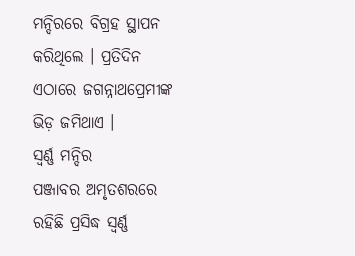ମନ୍ଦିରରେ ବିଗ୍ରହ ସ୍ଥାପନ କରିଥିଲେ । ପ୍ରତିଦିନ ଏଠାରେ ଜଗନ୍ନାଥପ୍ରେମୀଙ୍କ ଭିଡ଼ ଜମିଥାଏ ।
ସ୍ବର୍ଣ୍ଣ ମନ୍ଦିର
ପଞ୍ଜାବର ଅମୃତଶରରେ ରହିଛି ପ୍ରସିଦ୍ଧ ସ୍ବର୍ଣ୍ଣ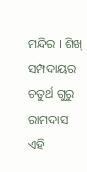ମନ୍ଦିର । ଶିଖ୍ ସମ୍ପଦାୟର ଚତୁର୍ଥ ଗୁରୁ ରାମଦାସ ଏହି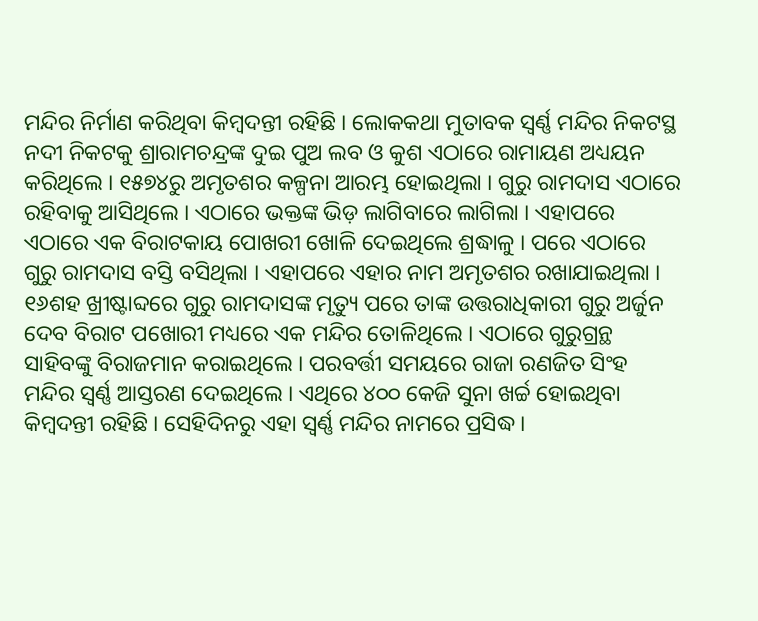ମନ୍ଦିର ନିର୍ମାଣ କରିଥିବା କିମ୍ବଦନ୍ତୀ ରହିଛି । ଲୋକକଥା ମୁତାବକ ସ୍ବର୍ଣ୍ଣ ମନ୍ଦିର ନିକଟସ୍ଥ ନଦୀ ନିକଟକୁ ଶ୍ରାରାମଚନ୍ଦ୍ରଙ୍କ ଦୁଇ ପୁଅ ଲବ ଓ କୁଶ ଏଠାରେ ରାମାୟଣ ଅଧ୍ୟୟନ କରିଥିଲେ । ୧୫୭୪ରୁ ଅମୃତଶର କଳ୍ପନା ଆରମ୍ଭ ହୋଇଥିଲା । ଗୁରୁ ରାମଦାସ ଏଠାରେ ରହିବାକୁ ଆସିଥିଲେ । ଏଠାରେ ଭକ୍ତଙ୍କ ଭିଡ଼ ଲାଗିବାରେ ଲାଗିଲା । ଏହାପରେ ଏଠାରେ ଏକ ବିରାଟକାୟ ପୋଖରୀ ଖୋଳି ଦେଇଥିଲେ ଶ୍ରଦ୍ଧାଳୁ । ପରେ ଏଠାରେ ଗୁରୁ ରାମଦାସ ବସ୍ତି ବସିଥିଲା । ଏହାପରେ ଏହାର ନାମ ଅମୃତଶର ରଖାଯାଇଥିଲା ।
୧୬ଶହ ଖ୍ରୀଷ୍ଟାବ୍ଦରେ ଗୁରୁ ରାମଦାସଙ୍କ ମୃତ୍ୟୁ ପରେ ତାଙ୍କ ଉତ୍ତରାଧିକାରୀ ଗୁରୁ ଅର୍ଜୁନ ଦେବ ବିରାଟ ପଖୋରୀ ମଧ୍ୟରେ ଏକ ମନ୍ଦିର ତୋଳିଥିଲେ । ଏଠାରେ ଗୁରୁଗ୍ରନ୍ଥ ସାହିବଙ୍କୁ ବିରାଜମାନ କରାଇଥିଲେ । ପରବର୍ତ୍ତୀ ସମୟରେ ରାଜା ରଣଜିତ ସିଂହ ମନ୍ଦିର ସ୍ବର୍ଣ୍ଣ ଆସ୍ତରଣ ଦେଇଥିଲେ । ଏଥିରେ ୪୦୦ କେଜି ସୁନା ଖର୍ଚ୍ଚ ହୋଇଥିବା କିମ୍ବଦନ୍ତୀ ରହିଛି । ସେହିଦିନରୁ ଏହା ସ୍ବର୍ଣ୍ଣ ମନ୍ଦିର ନାମରେ ପ୍ରସିଦ୍ଧ ।